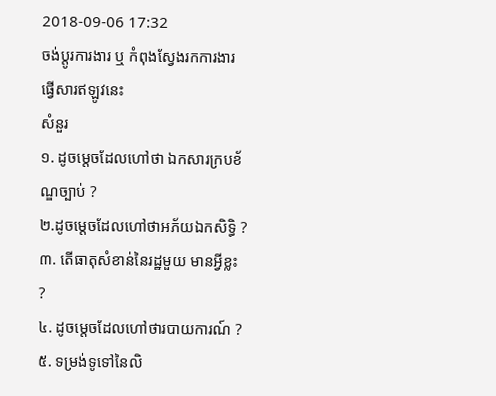2018-09-06 17:32
ចង់ប្តូរការងារ ឬ កំពុងស្វែងរកការងារ ផ្វើសារឥឡូវនេះ
សំនួរ
១. ដូចម្តេចដែលហៅថា ឯកសារក្របខ័ណ្ឌច្បាប់ ?
២.ដូចម្តេចដែលហៅថាអភ័យឯកសិទ្ធិ ?
៣. តើធាតុសំខាន់នៃរដ្ឋមួយ មានអ្វីខ្លះ ?
៤. ដូចម្តេចដែលហៅថារបាយការណ៍ ?
៥. ទម្រង់ទូទៅនៃលិ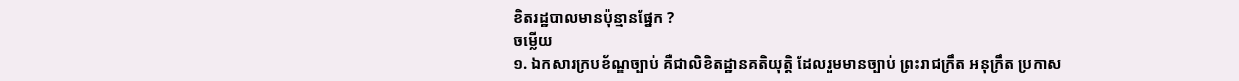ខិតរដ្ឋបាលមានប៉ុន្មានផ្នែក ?
ចម្លើយ
១. ឯកសារក្របខ័ណ្ឌច្បាប់ គឺជាលិខិតដ្ឋានគតិយុត្តិ ដែលរួមមានច្បាប់ ព្រះរាជក្រឹត អនុក្រឹត ប្រកាស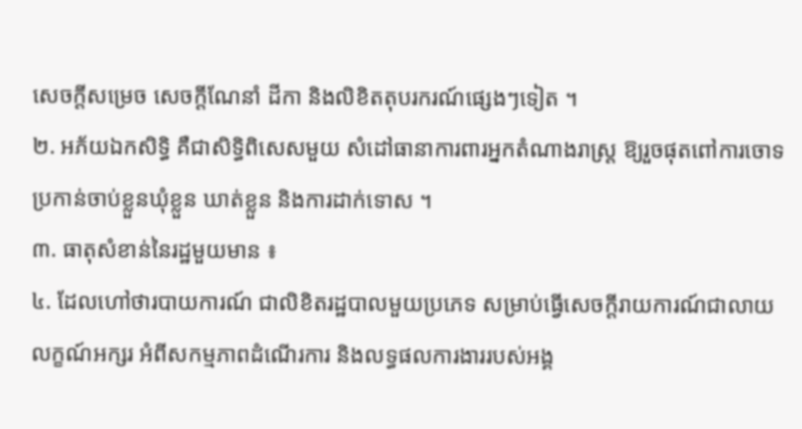សេចក្តីសម្រេច សេចក្តីណែនាំ ដីកា និងលិខិតតុបរករណ៍ផ្សេងៗទៀត ។
២. អភ័យឯកសិទ្ធិ គឺជាសិទ្ធិពិសេសមួយ សំដៅធានាការពារអ្នកតំណាងរាស្រ្ត ឱ្យរួចផុតពៅការចោទប្រកាន់ចាប់ខ្លួនឃុំខ្លួន ឃាត់ខ្លួន និងការដាក់ទោស ។
៣. ធាតុសំខាន់នៃរដ្ឋមួយមាន ៖
៤. ដែលហៅថារបាយការណ៍ ជាលិខិតរដ្ឋបាលមួយប្រភេទ សម្រាប់ធ្វើសេចក្តីរាយការណ៍ជាលាយលក្ខណ៍អក្សរ អំពីសកម្មភាពដំណើរការ និងលទ្ធផលការងាររបស់អង្គ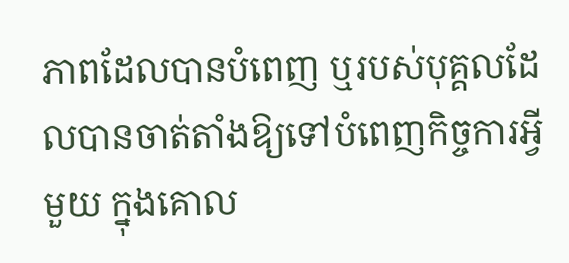ភាពដែលបានបំពេញ ឬរបស់បុគ្គលដែលបានចាត់តាំងឱ្យទៅបំពេញកិច្ចការអ្វីមួយ ក្នុងគោល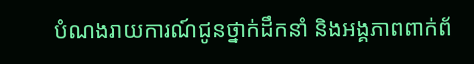បំណងរាយការណ៍ជូនថ្នាក់ដឹកនាំ និងអង្គភាពពាក់ព័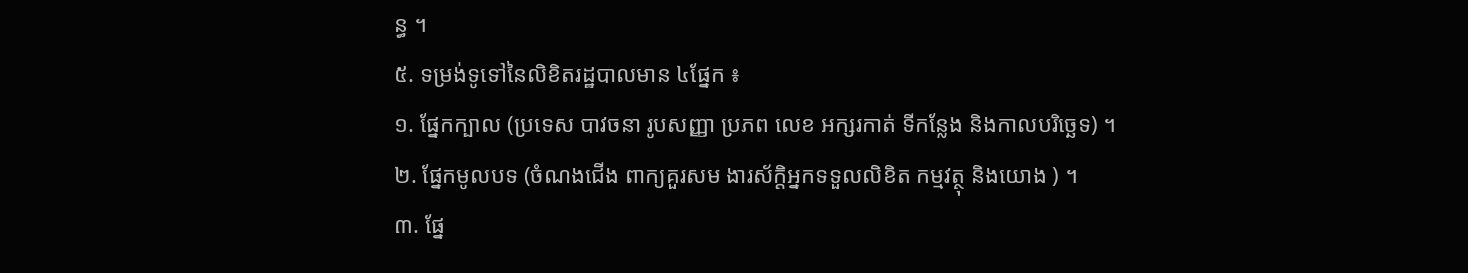ន្ធ ។
៥. ទម្រង់ទូទៅនៃលិខិតរដ្ឋបាលមាន ៤ផ្នែក ៖
១. ផ្នែកក្បាល (ប្រទេស បាវចនា រូបសញ្ញា ប្រភព លេខ អក្សរកាត់ ទីកន្លែង និងកាលបរិច្ឆេទ) ។
២. ផ្នែកមូលបទ (ចំណងជើង ពាក្យគួរសម ងារស័ក្តិអ្នកទទួលលិខិត កម្មវត្ថុ និងយោង ) ។
៣. ផ្នែ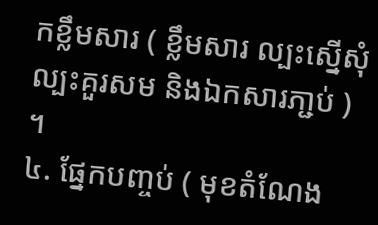កខ្លឹមសារ ( ខ្លឹមសារ ល្បះស្នើសុំ ល្បះគួរសម និងឯកសារភា្ជប់ ) ។
៤. ផ្នែកបញ្ចប់ ( មុខតំណែង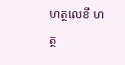ហត្ថលេខី ហត្ថ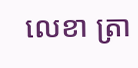លេខា ត្រា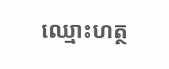ឈ្មោះហត្ថ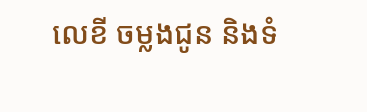លេខី ចម្លងជូន និងទំ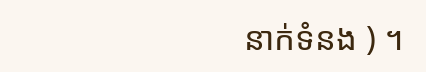នាក់ទំនង ) ។